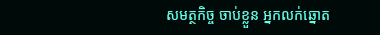សមត្ថកិច្ច ចាប់ខ្លួន អ្នកលក់ឆ្នោត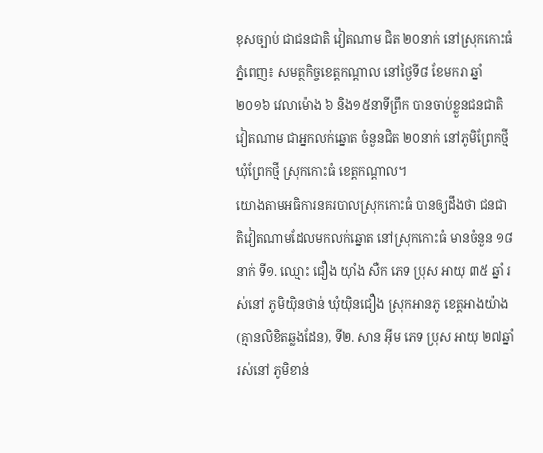ខុសច្បាប់ ជាជនជាតិ វៀតណាម ជិត ២០នាក់ នៅស្រុកកោះធំ
ភ្នំពេញ៖ សមត្ថកិច្ចខេត្តកណ្តាល នៅថ្ងៃទី៨ ខែមករា ឆ្នាំ២០១៦ វេលាម៉ោង ៦ និង១៥នាទីព្រឹក បានចាប់ខ្លួនជនជាតិវៀតណាម ជាអ្នកលក់ឆ្នោត ចំនួនជិត ២០នាក់ នៅភូមិព្រែកថ្មី ឃុំព្រែកថ្មី ស្រុកកោះធំ ខេត្តកណ្តាល។
យោងតាមអធិការនគរបាលស្រុកកោះធំ បានឲ្យដឹងថា ជនជាតិវៀតណាមដែលមកលក់ឆ្នោត នៅស្រុកកោះធំ មានចំនួន ១៨នាក់ ទី១. ឈ្មោះ ជឿង យ៉ាំង សឺក ភេទ ប្រុស អាយុ ៣៥ ឆ្នាំ រស់នៅ ភូមិយ៉ិនថាន់ ឃុំយ៉ិនជឿង ស្រុកអានភូ ខេត្តអាងយ៉ាង (គ្មានលិខិតឆ្លងដែន), ទី២. សាន អ៊ីម ភេទ ប្រុស អាយុ ២៧ឆ្នាំ រស់នៅ ភូមិខាន់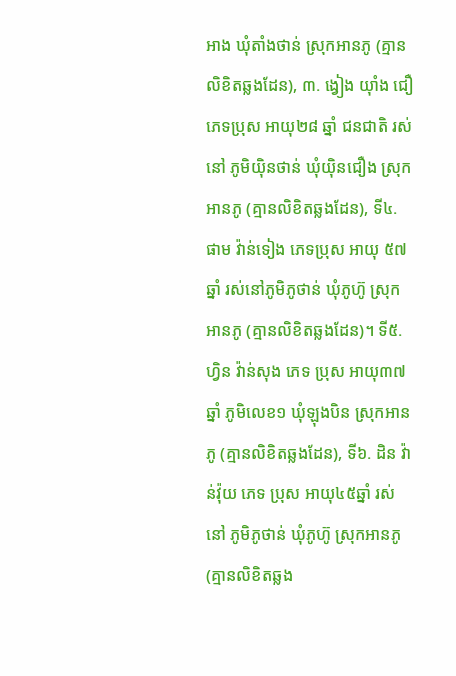អាង ឃុំតាំងថាន់ ស្រុកអានភូ (គ្មានលិខិតឆ្លងដែន), ៣. ង្វៀង យ៉ាំង ជឿ ភេទប្រុស អាយុ២៨ ឆ្នាំ ជនជាតិ រស់នៅ ភូមិយ៉ិនថាន់ ឃុំយ៉ិនជឿង ស្រុកអានភូ (គ្មានលិខិតឆ្លងដែន), ទី៤. ផាម វ៉ាន់ទៀង ភេទប្រុស អាយុ ៥៧ ឆ្នាំ រស់នៅភូមិភូថាន់ ឃុំភូហ៊ូ ស្រុកអានភូ (គ្មានលិខិតឆ្លងដែន)។ ទី៥. ហ្វិន វ៉ាន់សុង ភេទ ប្រុស អាយុ៣៧ឆ្នាំ ភូមិលេខ១ ឃុំឡុងបិន ស្រុកអានភូ (គ្មានលិខិតឆ្លងដែន), ទី៦. ដិន វ៉ាន់វ៉ុយ ភេទ ប្រុស អាយុ៤៥ឆ្នាំ រស់នៅ ភូមិភូថាន់ ឃុំភូហ៊ូ ស្រុកអានភូ (គ្មានលិខិតឆ្លង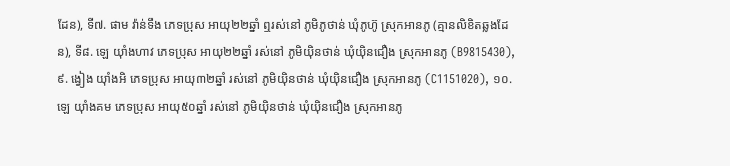ដែន), ទី៧. ផាម វ៉ាន់ទឹង ភេទប្រុស អាយុ២២ឆ្នាំ ឮរស់នៅ ភូមិភូថាន់ ឃុំភូហ៊ូ ស្រុកអានភូ (គ្មានលិខិតឆ្លងដែន), ទី៨. ឡេ យ៉ាំងហាវ ភេទប្រុស អាយុ២២ឆ្នាំ រស់នៅ ភូមិយុិនថាន់ ឃុំយ៉ិនជឿង ស្រុកអានភូ (B9815430), ៩. ង្វៀង យ៉ាំងអិ ភេទប្រុស អាយុ៣២ឆ្នាំ រស់នៅ ភូមិយ៉ិនថាន់ ឃុំយ៉ិនជឿង ស្រុកអានភូ (C1151020), ១០. ឡេ យ៉ាំងគម ភេទប្រុស អាយុ៥០ឆ្នាំ រស់នៅ ភូមិយ៉ិនថាន់ ឃុំយ៉ិនជឿង ស្រុកអានភូ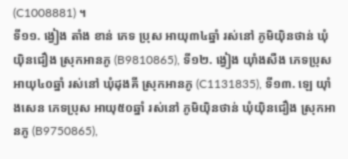(C1008881) ។
ទី១១. ង្វៀង តាំង ខាន់ ភេទ ប្រុស អាយុ៣៤ឆ្នាំ រស់នៅ ភូមិយ៉ិនថាន់ ឃុំយ៉ិនជឿង ស្រុកអានភូ (B9810865), ទី១២. ង្វៀង យ៉ាំងសឺង ភេទប្រុស អាយុ៤០ឆ្នាំ រស់នៅ ឃុំដុងគី ស្រុកអានភូ (C1131835), ទី១៣. ឡេ យ៉ាំងសេន ភេទប្រុស អាយុ៥០ឆ្នាំ រស់នៅ ភូមិយ៉ិនថាន់ ឃុំយ៉ិនជឿង ស្រុកអានភូ (B9750865),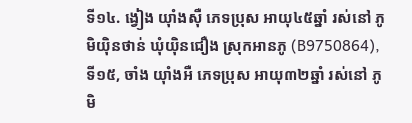ទី១៤. ង្វៀង យ៉ាំងស៊ឺ ភេទប្រុស អាយុ៤៥ឆ្នាំ រស់នៅ ភូមិយ៉ិនថាន់ ឃុំយ៉ិនជឿង ស្រុកអានភូ (B9750864), ទី១៥, ចាំង យ៉ាំងអឺ ភេទប្រុស អាយុ៣២ឆ្នាំ រស់នៅ ភូមិ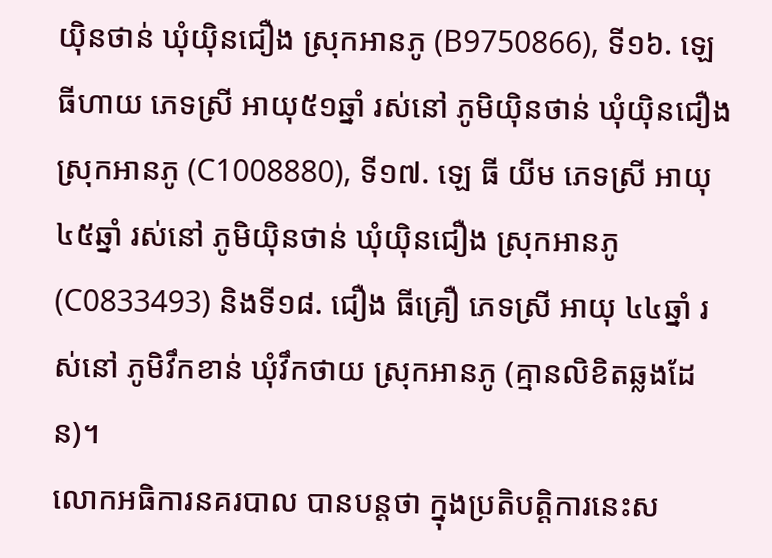យ៉ិនថាន់ ឃុំយ៉ិនជឿង ស្រុកអានភូ (B9750866), ទី១៦. ឡេ ធីហាយ ភេទស្រី អាយុ៥១ឆ្នាំ រស់នៅ ភូមិយ៉ិនថាន់ ឃុំយ៉ិនជឿង ស្រុកអានភូ (C1008880), ទី១៧. ឡេ ធី យីម ភេទស្រី អាយុ៤៥ឆ្នាំ រស់នៅ ភូមិយ៉ិនថាន់ ឃុំយ៉ិនជឿង ស្រុកអានភូ (C0833493) និងទី១៨. ជឿង ធីគ្រឿ ភេទស្រី អាយុ ៤៤ឆ្នាំ រស់នៅ ភូមិវឹកខាន់ ឃុំវឹកថាយ ស្រុកអានភូ (គ្មានលិខិតឆ្លងដែន)។
លោកអធិការនគរបាល បានបន្តថា ក្នុងប្រតិបត្តិការនេះស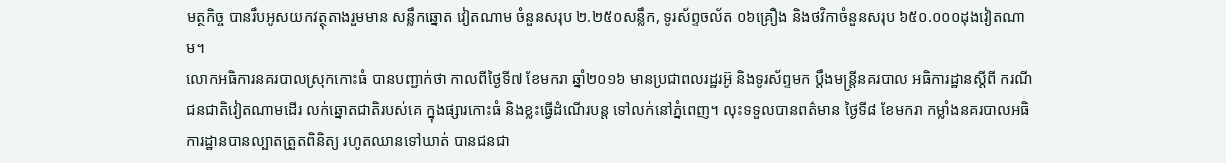មត្ថកិច្ច បានរឹបអូសយកវត្ថុតាងរួមមាន សន្លឹកឆ្នោត វៀតណាម ចំនួនសរុប ២.២៥០សន្លឹក, ទូរស័ព្ទចល័ត ០៦គ្រឿង និងថវិកាចំនួនសរុប ៦៥០.០០០ដុងវៀតណាម។
លោកអធិការនគរបាលស្រុកកោះធំ បានបញ្ជាក់ថា កាលពីថ្ងៃទី៧ ខែមករា ឆ្នាំ២០១៦ មានប្រជាពលរដ្ឋរអ៊ូ និងទូរស័ព្ទមក ប្តឹងមន្រ្តីនគរបាល អធិការដ្ឋានស្តីពី ករណីជនជាតិវៀតណាមដើរ លក់ឆ្នោតជាតិរបស់គេ ក្នុងផ្សារកោះធំ និងខ្លះធ្វើដំណើរបន្ត ទៅលក់នៅភ្នំពេញ។ លុះទទួលបានពត៌មាន ថ្ងៃទី៨ ខែមករា កម្លាំងនគរបាលអធិការដ្ឋានបានល្បាតត្រួតពិនិត្យ រហូតឈានទៅឃាត់ បានជនជា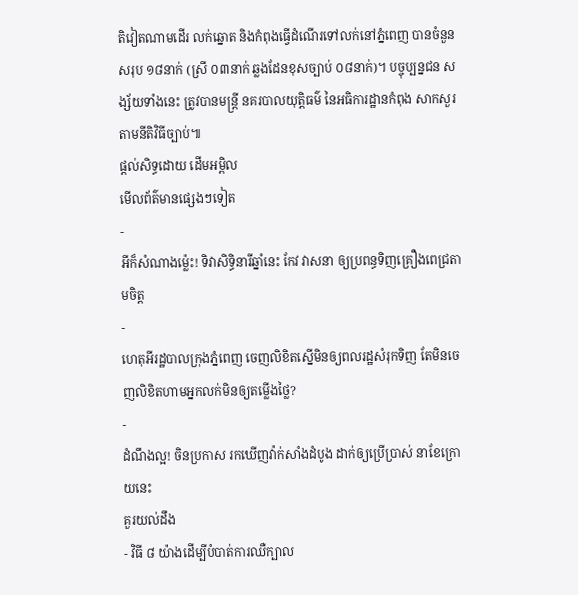តិវៀតណាមដើរ លក់ឆ្នោត និងកំពុងធ្វើដំណើរទៅលក់នៅភ្នំពេញ បានចំនួនសរុប ១៨នាក់ (ស្រី ០៣នាក់ ឆ្លងដែនខុសច្បាប់ ០៨នាក់)។ បច្ចុប្បន្នជន សង្ស័យទាំងនេះ ត្រូវបានមន្រ្តី នគរបាលយុត្តិធម៌ នៃអធិការដ្ឋានកំពុង សាកសួរតាមនីតិវិធីច្បាប់៕
ផ្តល់សិទ្ធដោយ ដើមអម្ពិល
មើលព័ត៌មានផ្សេងៗទៀត
-
អីក៏សំណាងម្ល៉េះ! ទិវាសិទ្ធិនារីឆ្នាំនេះ កែវ វាសនា ឲ្យប្រពន្ធទិញគ្រឿងពេជ្រតាមចិត្ត
-
ហេតុអីរដ្ឋបាលក្រុងភ្នំពេញ ចេញលិខិតស្នើមិនឲ្យពលរដ្ឋសំរុកទិញ តែមិនចេញលិខិតហាមអ្នកលក់មិនឲ្យតម្លើងថ្លៃ?
-
ដំណឹងល្អ! ចិនប្រកាស រកឃើញវ៉ាក់សាំងដំបូង ដាក់ឲ្យប្រើប្រាស់ នាខែក្រោយនេះ
គួរយល់ដឹង
- វិធី ៨ យ៉ាងដើម្បីបំបាត់ការឈឺក្បាល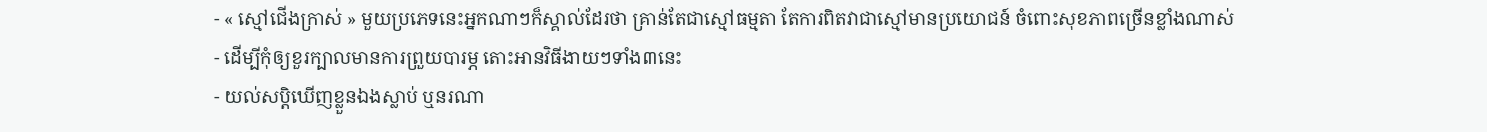- « ស្មៅជើងក្រាស់ » មួយប្រភេទនេះអ្នកណាៗក៏ស្គាល់ដែរថា គ្រាន់តែជាស្មៅធម្មតា តែការពិតវាជាស្មៅមានប្រយោជន៍ ចំពោះសុខភាពច្រើនខ្លាំងណាស់
- ដើម្បីកុំឲ្យខួរក្បាលមានការព្រួយបារម្ភ តោះអានវិធីងាយៗទាំង៣នេះ
- យល់សប្តិឃើញខ្លួនឯងស្លាប់ ឬនរណា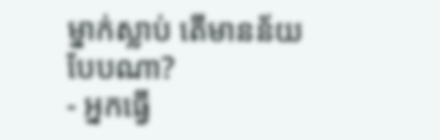ម្នាក់ស្លាប់ តើមានន័យបែបណា?
- អ្នកធ្វើ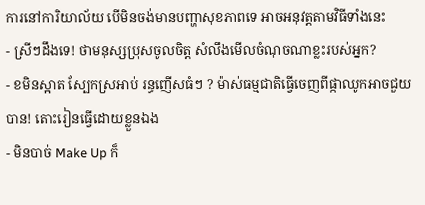ការនៅការិយាល័យ បើមិនចង់មានបញ្ហាសុខភាពទេ អាចអនុវត្តតាមវិធីទាំងនេះ
- ស្រីៗដឹងទេ! ថាមនុស្សប្រុសចូលចិត្ត សំលឹងមើលចំណុចណាខ្លះរបស់អ្នក?
- ខមិនស្អាត ស្បែកស្រអាប់ រន្ធញើសធំៗ ? ម៉ាស់ធម្មជាតិធ្វើចេញពីផ្កាឈូកអាចជួយបាន! តោះរៀនធ្វើដោយខ្លួនឯង
- មិនបាច់ Make Up ក៏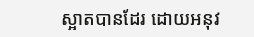ស្អាតបានដែរ ដោយអនុវ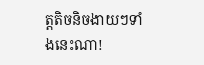ត្តតិចនិចងាយៗទាំងនេះណា!